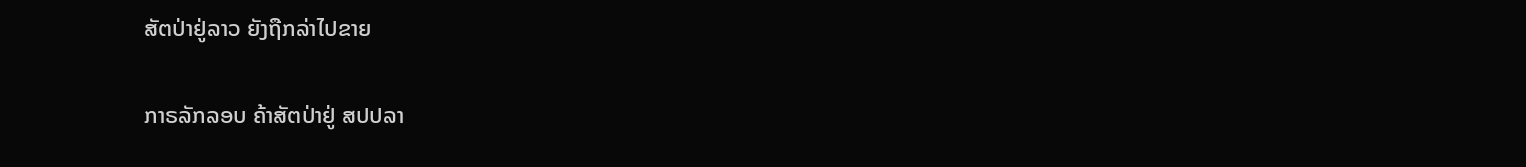ສັຕປ່າຢູ່ລາວ ຍັງຖືກລ່າໄປຂາຍ

ກາຣລັກລອບ ຄ້າສັຕປ່າຢູ່ ສປປລາ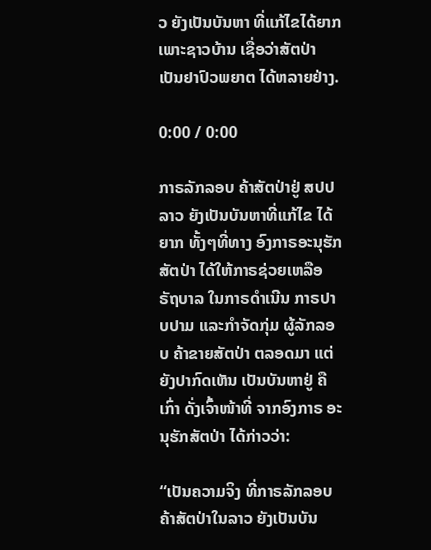ວ ຍັງເປັນບັນຫາ ທີ່ແກ້ໄຂໄດ້ຍາກ ເພາະຊາວບ້ານ ເຊື່ອວ່າສັຕປ່າ ເປັນຢາປົວພຍາຕ ໄດ້ຫລາຍຢ່າງ.

0:00 / 0:00

ກາຣລັກລອບ ຄ້າສັຕປ່າຢູ່ ສປປລາວ ຍັງເປັນບັນຫາທີ່ແກ້ໄຂ ໄດ້ຍາກ ທັ້ງໆທີ່ທາງ ອົງກາຣອະນຸຮັກ ສັຕປ່າ ໄດ້ໃຫ້ກາຣຊ່ວຍເຫລືອ ຣັຖບາລ ໃນກາຣດຳເນີນ ກາຣປາບປາມ ແລະກຳຈັດກຸ່ມ ຜູ້ລັກລອບ ຄ້າຂາຍສັຕປ່າ ຕລອດມາ ແຕ່ຍັງປາກົດເຫັນ ເປັນບັນຫາຢູ່ ຄືເກົ່າ ດັ່ງເຈົ້າໜ້າທີ່ ຈາກອົງກາຣ ອະນຸຮັກສັຕປ່າ ໄດ້ກ່າວວ່າ:

“ເປັນຄວາມຈິງ ທີ່ກາຣລັກລອບ ຄ້າສັຕປ່າໃນລາວ ຍັງເປັນບັນ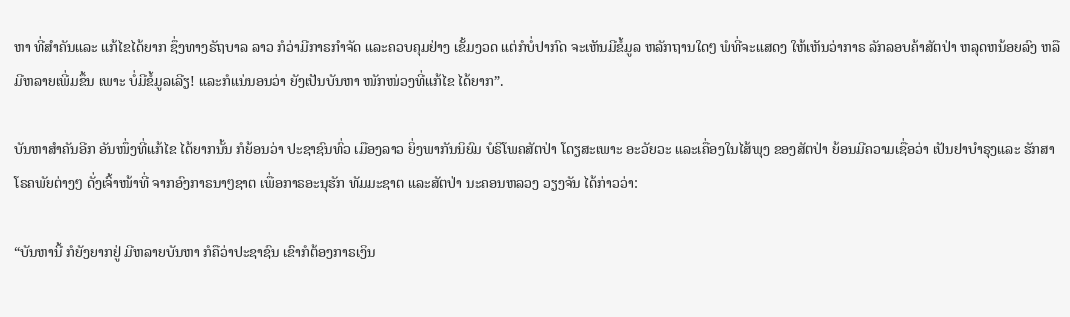ຫາ ທີ່ສຳຄັນແລະ ແກ້ໄຂໄດ້ຍາກ ຊຶ່ງທາງຣັຖບາລ ລາວ ກໍວ່າມີກາຣກຳຈັດ ແລະຄວບຄຸມຢ່າງ ເຂັ້ມງວດ ແຕ່ກໍບໍ່ປາກົດ ຈະເຫັນມີຂໍ້ມູລ ຫລັກຖານໃດໆ ພໍທີ່ຈະແສດງ ໃຫ້ເຫັນວ່າກາຣ ລັກລອບຄ້າສັຕປ່າ ຫລຸດຫນ້ອຍລົງ ຫລືມີຫລາຍເພີ່ມຂຶ້ນ ເພາະ ບໍ່ມີຂໍ້ມູລເລີຽ! ແລະກໍແນ່ນອນວ່າ ຍັງເປັນບັນຫາ ໜັກໜ່ວງທີ່ແກ້ໄຂ ໄດ້ຍາກ”.

ບັນຫາສຳຄັນອີກ ອັນໜຶ່ງທີ່ແກ້ໄຂ ໄດ້ຍາກນັ້ນ ກໍຍ້ອນວ່າ ປະຊາຊົນທົ່ວ ເມືອງລາວ ຍິ່ງພາກັນນິຍົມ ບໍຣິໂພຄສັຕປ່າ ໂດຽສະເພາະ ອະວັຍວະ ແລະເຄື່ອງໃນໄສ້ພຸງ ຂອງສັຕປ່າ ຍ້ອນມີຄວາມເຊື່ອວ່າ ເປັນຢາບຳຣຸງແລະ ຮັກສາໂຣຄພັຍຕ່າງໆ ດັ່ງເຈົ້າໜ້າທີ່ ຈາກອົງກາຣນາໆຊາຕ ເພື່ອກາຣອະນຸຮັກ ທັມມະຊາຕ ແລະສັຕປ່າ ນະຄອນຫລວງ ວຽງຈັນ ໄດ້ກ່າວວ່າ:

“ບັນຫານີ້ ກໍຍັງຍາກຢູ່ ມີຫລາຍບັນຫາ ກໍຄືວ່າປະຊາຊົນ ເຂົາກໍຕ້ອງກາຣເງິນ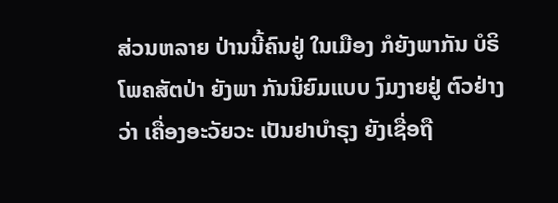ສ່ວນຫລາຍ ປ່ານນີ້ຄົນຢູ່ ໃນເມືອງ ກໍຍັງພາກັນ ບໍຣິໂພຄສັຕປ່າ ຍັງພາ ກັນນິຍົມແບບ ງົມງາຍຢູ່ ຕົວຢ່າງວ່າ ເຄື່ອງອະວັຍວະ ເປັນຢາບຳຣຸງ ຍັງເຊື່ອຖື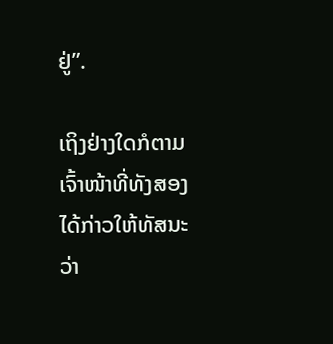ຢູ່”.

ເຖິງຢ່າງໃດກໍຕາມ ເຈົ້າໜ້າທີ່ທັງສອງ ໄດ້ກ່າວໃຫ້ທັສນະ ວ່າ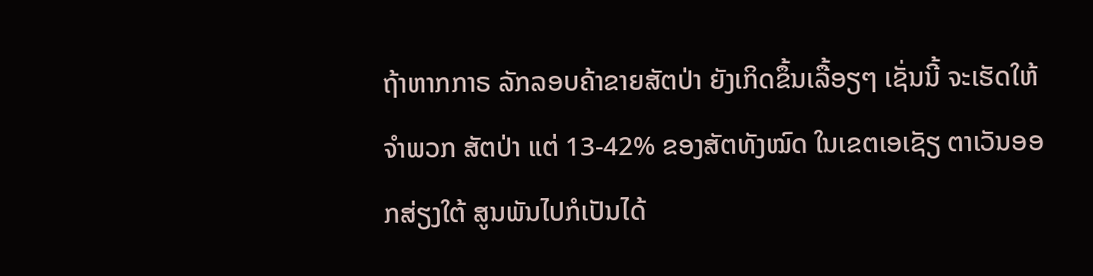ຖ້າຫາກກາຣ ລັກລອບຄ້າຂາຍສັຕປ່າ ຍັງເກິດຂຶ້ນເລື້ອຽໆ ເຊັ່ນນີ້ ຈະເຮັດໃຫ້ຈຳພວກ ສັຕປ່າ ແຕ່ 13-42% ຂອງສັຕທັງໝົດ ໃນເຂຕເອເຊັຽ ຕາເວັນອອກສ່ຽງໃຕ້ ສູນພັນໄປກໍເປັນໄດ້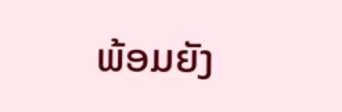ພ້ອມຍັງ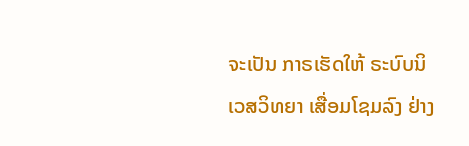ຈະເປັນ ກາຣເຮັດໃຫ້ ຣະບົບນິເວສວິທຍາ ເສື່ອມໂຊມລົງ ຢ່າງ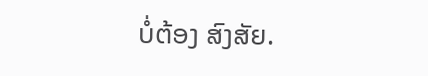ບໍ່ຕ້ອງ ສົງສັຍ.